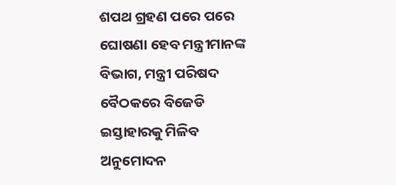ଶପଥ ଗ୍ରହଣ ପରେ ପରେ ଘୋଷଣା ହେବ ମନ୍ତ୍ରୀମାନଙ୍କ ବିଭାଗ, ମନ୍ତ୍ରୀ ପରିଷଦ ବୈଠକରେ ବିଜେଡି ଇସ୍ତାହାରକୁ ମିଳିବ ଅନୁମୋଦନ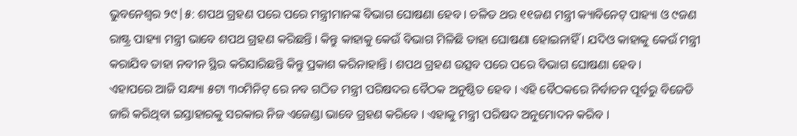ଭୁବନେଶ୍ବର ୨୯|୫: ଶପଥ ଗ୍ରହଣ ପରେ ପରେ ମନ୍ତ୍ରୀମାନଙ୍କ ବିଭାଗ ଘୋଷଣା ହେବ । ଚଳିତ ଥର ୧୧ଜଣ ମନ୍ତ୍ରୀ କ୍ୟାବିନେଟ୍ ପାହ୍ୟା ଓ ୯ଜଣ ରାଷ୍ଟ୍ର ପାହ୍ୟା ମନ୍ତ୍ରୀ ଭାବେ ଶପଥ ଗ୍ରହଣ କରିଛନ୍ତି । କିନ୍ତୁ କାହାକୁ କେଉଁ ବିଭାଗ ମିଳିଛି ତାହା ଘୋଷଣା ହୋଇନାହିଁ । ଯଦିଓ କାହାକୁ କେଉଁ ମନ୍ତ୍ରୀ କରାଯିବ ତାହା ନବୀନ ସ୍ଥିର କରିସାରିଛନ୍ତି କିନ୍ତୁ ପ୍ରକାଶ କରିନାହାନ୍ତି । ଶପଥ ଗ୍ରହଣ ଉତ୍ସବ ପରେ ପରେ ବିଭାଗ ଘୋଷଣା ହେବ ।
ଏହାପରେ ଆଜି ସନ୍ଧ୍ୟା ୫ଟା ୩୦ମିନିଟ୍ ରେ ନବ ଗଠିତ ମନ୍ତ୍ରୀ ପରିଷଦର ବୈଠକ ଅନୁଷ୍ଠିତ ହେବ । ଏହି ବୈଠକରେ ନିର୍ବାଚନ ପୂର୍ବରୁ ବିଜେଡି ଜାରି କରିଥିବା ଇସ୍ତାହାରକୁ ସରକାର ନିଜ ଏଜେଣ୍ଡା ଭାବେ ଗ୍ରହଣ କରିବେ । ଏହାକୁ ମନ୍ତ୍ରୀ ପରିଷଦ ଅନୁମୋଦନ କରିବ ।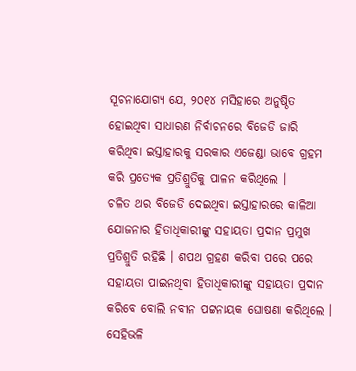ସୂଚନାଯୋଗ୍ୟ ଯେ, ୨୦୧୪ ମସିହାରେ ଅନୁଷ୍ଠିତ ହୋଇଥିବା ସାଧାରଣ ନିର୍ବାଚନରେ ବିଜେଡି ଜାରି କରିଥିବା ଇସ୍ତାହାରକୁ ସରକାର ଏଜେଣ୍ଡା ଭାବେ ଗ୍ରହମ କରି ପ୍ରତ୍ୟେକ ପ୍ରତିଶ୍ରୁତିକୁ ପାଳନ କରିଥିଲେ ।
ଚଳିତ ଥର ବିଜେଡି ଦେଇଥିବା ଇସ୍ତାହାରରେ କାଳିଆ ଯୋଜନାର ହିତାଧିକାରୀଙ୍କୁ ସହାୟତା ପ୍ରଦାନ ପ୍ରମୁଖ ପ୍ରତିଶ୍ରୁତି ରହିଛି । ଶପଥ ଗ୍ରହଣ କରିବା ପରେ ପରେ ସହାୟତା ପାଇନଥିବା ହିତାଧିକାରୀଙ୍କୁ ସହାୟତା ପ୍ରଦାନ କରିବେ ବୋଲି ନବୀନ ପଟ୍ଟନାୟକ ଘୋଷଣା କରିଥିଲେ ।
ସେହିଭଳି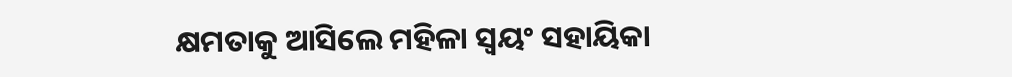କ୍ଷମତାକୁ ଆସିଲେ ମହିଳା ସ୍ବୟଂ ସହାୟିକା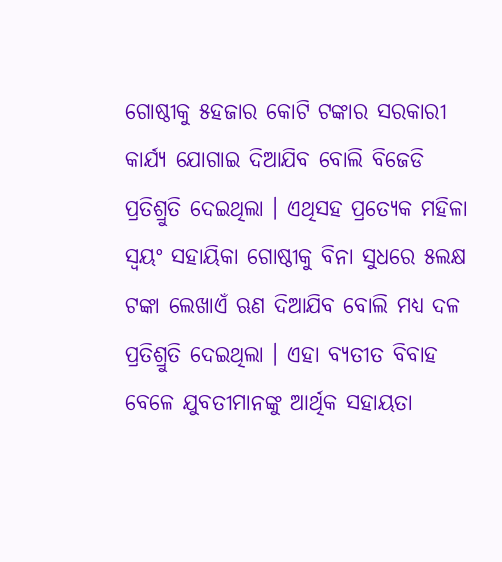ଗୋଷ୍ଠୀକୁ ୫ହଜାର କୋଟି ଟଙ୍କାର ସରକାରୀ କାର୍ଯ୍ୟ ଯୋଗାଇ ଦିଆଯିବ ବୋଲି ବିଜେଡି ପ୍ରତିଶ୍ରୁତି ଦେଇଥିଲା । ଏଥିସହ ପ୍ରତ୍ୟେକ ମହିଳା ସ୍ବୟଂ ସହାୟିକା ଗୋଷ୍ଠୀକୁ ବିନା ସୁଧରେ ୫ଲକ୍ଷ ଟଙ୍କା ଲେଖାଏଁ ଋଣ ଦିଆଯିବ ବୋଲି ମଧ୍ୟ ଦଳ ପ୍ରତିଶ୍ରୁତି ଦେଇଥିଲା । ଏହା ବ୍ୟତୀତ ବିବାହ ବେଳେ ଯୁବତୀମାନଙ୍କୁ ଆର୍ଥିକ ସହାୟତା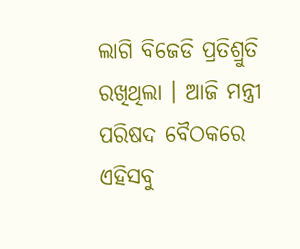ଲାଗି ବିଜେଡି ପ୍ରତିଶ୍ରୁତି ରଖିଥିଲା । ଆଜି ମନ୍ତ୍ରୀ ପରିଷଦ ବୈଠକରେ ଏହିସବୁ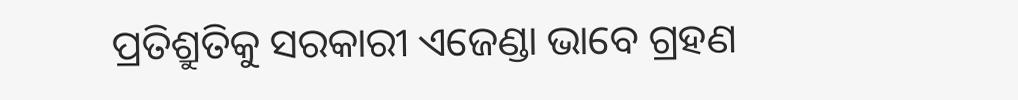ପ୍ରତିଶ୍ରୁତିକୁ ସରକାରୀ ଏଜେଣ୍ଡା ଭାବେ ଗ୍ରହଣ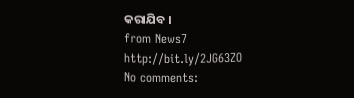କରାଯିବ ।
from News7 http://bit.ly/2JG63ZO
No comments: